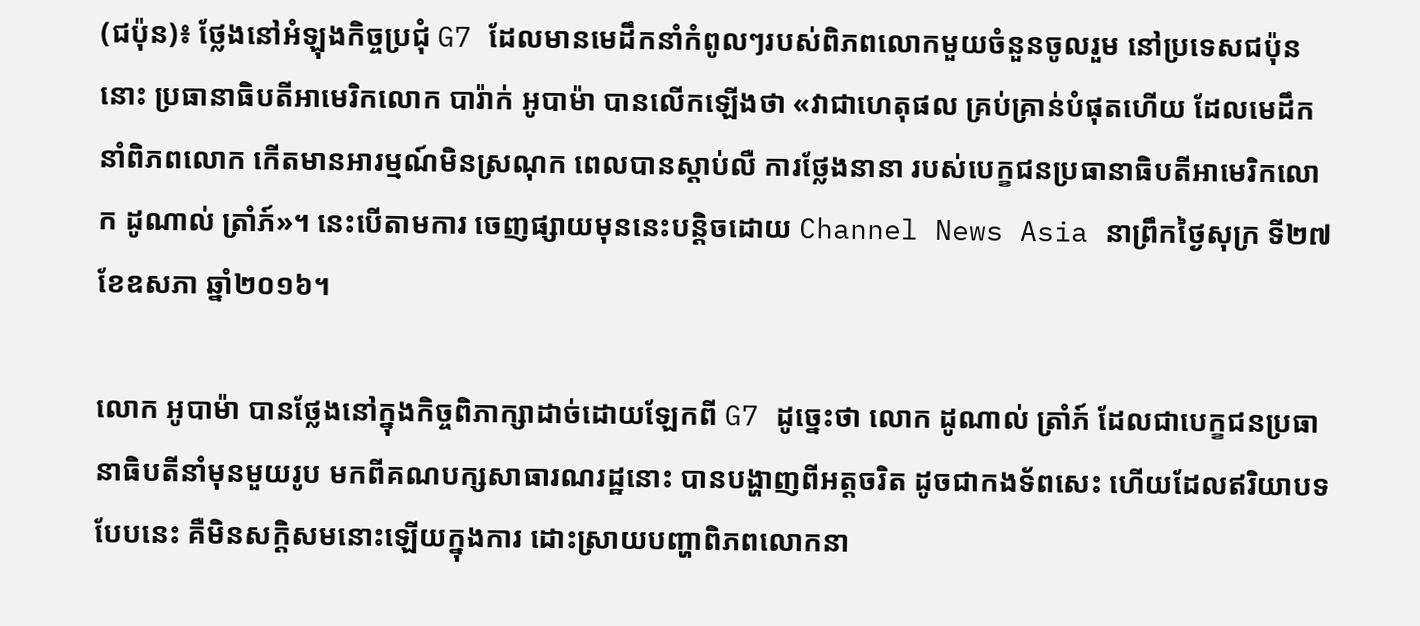(ជប៉ុន)៖ ថ្លែងនៅអំឡុងកិច្ចប្រជុំ G7 ដែលមានមេដឹកនាំកំពូលៗរបស់ពិភពលោកមួយចំនួនចូលរួម នៅប្រទេសជប៉ុននោះ ប្រធានាធិបតីអាមេរិកលោក បារ៉ាក់ អូបាម៉ា បានលើកឡើងថា «វាជាហេតុផល គ្រប់គ្រាន់បំផុតហើយ ដែលមេដឹកនាំពិភពលោក កើតមានអារម្មណ៍មិនស្រណុក ពេលបានស្តាប់លឺ ការថ្លែងនានា របស់បេក្ខជនប្រធានាធិបតីអាមេរិកលោក ដូណាល់ ត្រាំភ៍»។ នេះបើតាមការ ចេញផ្សាយមុននេះបន្តិចដោយ Channel News Asia នាព្រឹកថ្ងៃសុក្រ ទី២៧ ខែឧសភា ឆ្នាំ២០១៦។

លោក អូបាម៉ា បានថ្លែងនៅក្នុងកិច្ចពិភាក្សាដាច់ដោយឡែកពី G7 ដូច្នេះថា លោក ដូណាល់ ត្រាំភ៍ ដែលជាបេក្ខជនប្រធានាធិបតីនាំមុនមួយរូប មកពីគណបក្សសាធារណរដ្ឋនោះ បានបង្ហាញពីអត្តចរិត ដូចជាកងទ័ពសេះ ហើយដែលឥរិយាបទបែបនេះ គឺមិនសក្តិសមនោះឡើយក្នុងការ ដោះស្រាយបញ្ហាពិភពលោកនា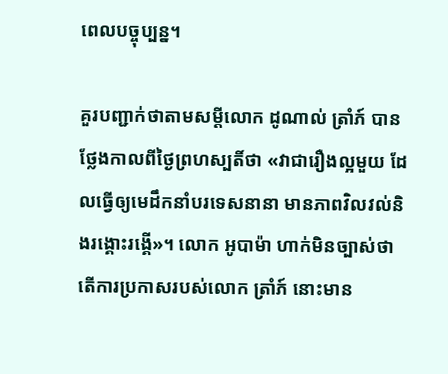ពេលបច្ចុប្បន្ន។

គួរបញ្ជាក់ថាតាមសម្តីលោក ដូណាល់ ត្រាំភ៍ បានថ្លែងកាលពីថ្ងៃព្រហស្បតិ៍ថា «វាជារឿងល្អមួយ ដែលធ្វើឲ្យមេដឹកនាំបរទេសនានា មានភាពវិលវល់និងរង្គោះរង្គើ»។ លោក អូបាម៉ា ហាក់មិនច្បាស់ថា តើការប្រកាសរបស់លោក ត្រាំភ៍ នោះមាន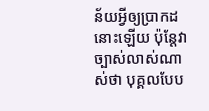ន័យអ្វីឲ្យប្រាកដនោះឡើយ ប៉ុន្តែវាច្បាស់លាស់ណាស់ថា បុគ្គលបែប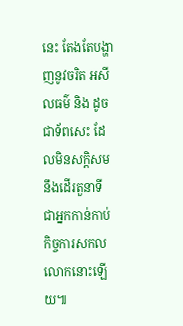នេះ តែងតែបង្ហាញនូវចរិត អសីលធម៌ និង ដូចជាទ័ពសេះ ដែលមិនសក្តិសមនឹងដើរតួនាទី ជាអ្នកកាន់កាប់កិច្ចការសកលលោកនោះឡើយ៕